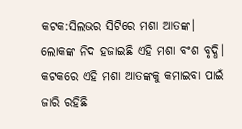କଟକ:ସିଲଭର ସିଟିରେ ମଶା ଆତଙ୍କ। ଲୋକଙ୍କ ନିଦ ହଜାଇଛି ଏହି ମଶା ବଂଶ ବୃଦ୍ଧି। କଟକରେ ଏହି ମଶା ଆତଙ୍କକୁ କମାଇବା ପାଇଁ ଜାରି ରହିଛି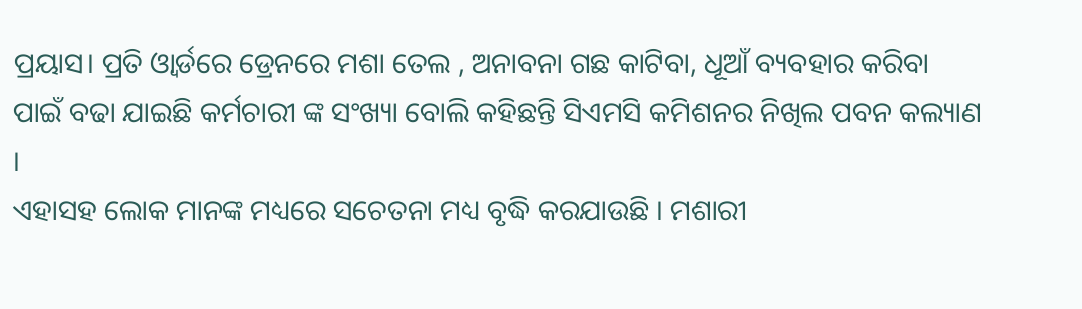ପ୍ରୟାସ। ପ୍ରତି ଓ୍ବାର୍ଡରେ ଡ୍ରେନରେ ମଶା ତେଲ , ଅନାବନା ଗଛ କାଟିବା, ଧୂଆଁ ବ୍ୟବହାର କରିବା ପାଇଁ ବଢା ଯାଇଛି କର୍ମଚାରୀ ଙ୍କ ସଂଖ୍ୟା ବୋଲି କହିଛନ୍ତି ସିଏମସି କମିଶନର ନିଖିଲ ପବନ କଲ୍ୟାଣ ।
ଏହାସହ ଲୋକ ମାନଙ୍କ ମଧ୍ୟରେ ସଚେତନା ମଧ୍ୟ ବୃଦ୍ଧି କରଯାଉଛି । ମଶାରୀ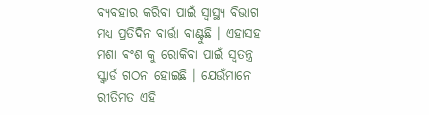ବ୍ୟବହାର କରିବା ପାଇଁ ସ୍ବାସ୍ଥ୍ୟ ବିଭାଗ ମଧ୍ୟ ପ୍ରତିଦିନ ବାର୍ତ୍ତା ବାଣ୍ଟୁଛି । ଏହାସହ ମଶା ଵଂଶ କୁ ରୋକିବା ପାଇଁ ସ୍ବତନ୍ତ୍ର ସ୍କ୍ବାର୍ଡ ଗଠନ ହୋଇଛି । ଯେଉଁମାନେ ରୀତିମତ ଏହି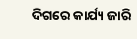ଦିଗରେ କାର୍ଯ୍ୟ ଜାରି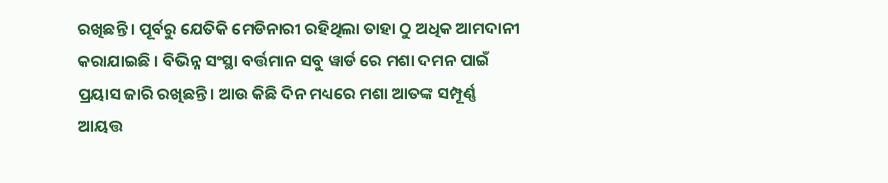ରଖିଛନ୍ତି । ପୂର୍ବରୁ ଯେତିକି ମେଡିନାରୀ ରହିଥିଲା ତାହା ଠୁ ଅଧିକ ଆମଦାନୀ କରାଯାଇଛି । ବିଭିନ୍ନ ସଂସ୍ଥା ବର୍ତ୍ତମାନ ସବୁ ୱାର୍ଡ ରେ ମଶା ଦମନ ପାଇଁ ପ୍ରୟାସ ଜାରି ରଖିଛନ୍ତି । ଆଉ କିଛି ଦିନ ମଧ୍ୟରେ ମଶା ଆତଙ୍କ ସମ୍ପୂର୍ଣ୍ଣ ଆୟତ୍ତ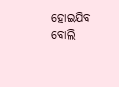ହୋଇଯିବ ବୋଲି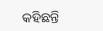କହିଛନ୍ତି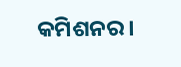କମିଶନର ।